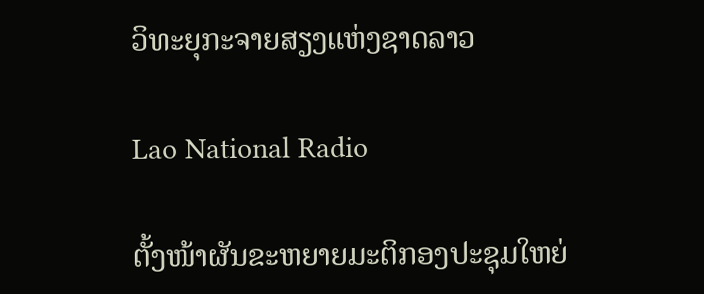ວິທະຍຸກະຈາຍສຽງແຫ່ງຊາດລາວ

Lao National Radio

ຕັ້ງໜ້າຜັນຂະຫຍາຍມະຕິກອງປະຊຸມໃຫຍ່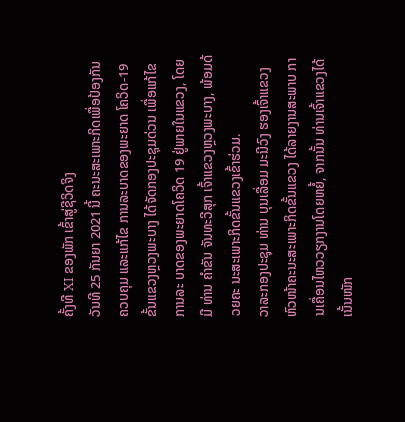ຄັ້ງທີ XI ຂອງພັກ ເຂົ້າສູ່ຊີວິດຈິງ
ວັນທີ 25 ກັນຍາ 2021 ນີ້ ຄະນະສະເພາະກິດເພື່ອປ້ອງກັນ ຄວບຄຸມ ແລະແກ້ໄຂ ການລະບາດຂອງພະຍາດ ໂຄວິດ-19 ຂັ້ນແຂວງຫຼວງພະບາງ ໄດ້ຈັດກອງປະຊຸມດ່ວນ ເພື່ອແກ້ໄຂການລະ ບາດຂອງພະຍາດໂຄວິດ 19 ຢູ່ພາຍໃນແຂວງ, ໂດຍມີ ທ່ານ ຄໍາຂັນ ຈັນທະວີສຸກ ເຈົ້າແຂວງຫຼວງພະບາງ, ພ້ອມດ້ວຍຄະ ນະສະເພາະກິດຂັ້ນແຂວງເຂົ້າຮ່ວມ.
ວາລະກອງປະຊຸມ ທ່ານ ບຸນເລື່ອມ ມະນີວົງ ຮອງເຈົ້າແຂວງ ຫົວໜ້າຄະນະສະເພາະກິດຂັ້ນແຂວງ ໄດ້ລາຍງານສະພາບ ການເຄື່ອນໄຫວວຽກງານໂດຍຫຍໍ້, ຈາກນັ້ນ ທ່ານເຈົ້າແຂວງໄດ້ເນັ້ນໜັກ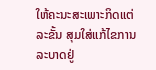ໃຫ້ຄະນະສະເພາະກິດແຕ່ລະຂັ້ນ ສຸມໃສ່ແກ້ໄຂການລະບາດຢູ່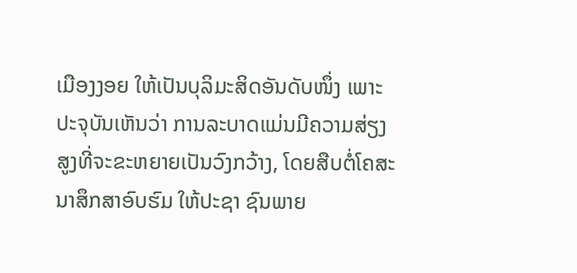ເມືອງງອຍ ໃຫ້ເປັນບຸລິມະສິດອັນດັບໜຶ່ງ ເພາະປະຈຸບັນເຫັນວ່າ ການລະບາດແມ່ນມີຄວາມສ່ຽງສູງທີ່ຈະຂະຫຍາຍເປັນວົງກວ້າງ, ໂດຍສືບຕໍ່ໂຄສະນາສຶກສາອົບຮົມ ໃຫ້ປະຊາ ຊົນພາຍ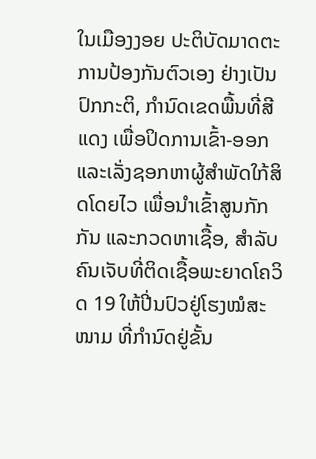ໃນເມືອງງອຍ ປະຕິບັດມາດຕະການປ້ອງກັນຕົວເອງ ຢ່າງເປັນປົກກະຕິ, ກຳນົດເຂດພື້ນທີ່ສີແດງ ເພື່ອປິດການເຂົ້າ-ອອກ ແລະເລັ່ງຊອກຫາຜູ້ສຳພັດໃກ້ສິດໂດຍໄວ ເພື່ອນຳເຂົ້າສູນກັກກັນ ແລະກວດຫາເຊື້ອ, ສຳລັບຄົນເຈັບທີ່ຕິດເຊື້ອພະຍາດໂຄວິດ 19 ໃຫ້ປີ່ນປົວຢູ່ໂຮງໝໍສະໜາມ ທີ່ກຳນົດຢູ່ຂັ້ນ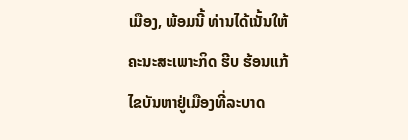ເມືອງ, ພ້ອມນີ້ ທ່ານໄດ້ເນັ້ນໃຫ້ຄະນະສະເພາະກິດ ຮີບ ຮ້ອນແກ້ໄຂບັນຫາຢູ່ເມືອງທີ່ລະບາດ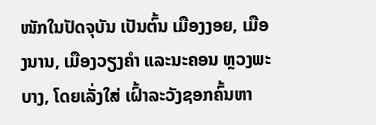ໜັກໃນປັດຈຸບັນ ເປັນຕົ້ນ ເມືອງງອຍ, ເມືອງນານ, ເມືອງວຽງຄຳ ແລະນະຄອນ ຫຼວງພະບາງ, ໂດຍເລັ່ງໃສ່ ເຝົ້າລະວັງຊອກຄົ້ນຫາ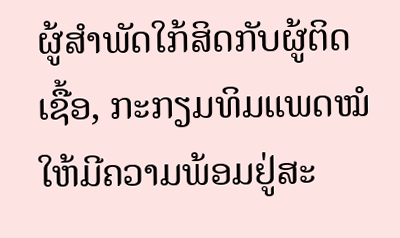ຜູ້ສຳພັດໃກ້ສິດກັບຜູ້ຕິດເຊື້ອ, ກະກຽມທິມແພດໝໍໃຫ້ມີຄວາມພ້ອມຢູ່ສະ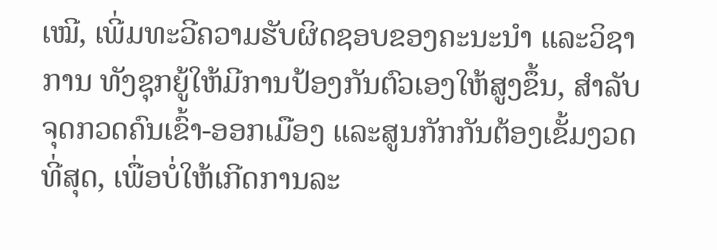ເໝີ, ເພີ່ມທະວີຄວາມຮັບຜິດຊອບຂອງຄະນະນຳ ແລະວິຊາການ ທັງຊຸກຍູ້ໃຫ້ມີການປ້ອງກັນຕົວເອງໃຫ້ສູງຂຶ້ນ, ສຳລັບຈຸດກວດຄົນເຂົ້າ-ອອກເມືອງ ແລະສູນກັກກັນຕ້ອງເຂັ້ມງວດທີ່ສຸດ, ເພື່ອບໍ່ໃຫ້ເກີດການລະ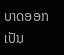ບາດອອກເປັນ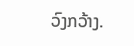ວົງກວ້າງ.